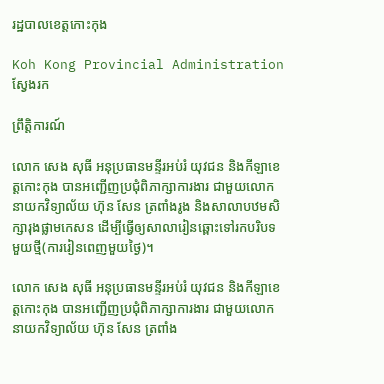រដ្ឋបាលខេត្តកោះកុង

Koh Kong Provincial Administration
ស្វែងរក

ព្រឹត្តិការណ៍

លោក សេង សុធី អនុប្រធានមន្ទីរអប់រំ យុវជន និងកីឡាខេត្តកោះកុង បានអញ្ជើញប្រជុំពិភាក្សាការងារ ជាមួយលោកនាយកវិទ្យាល័យ ហ៊ុន សែន ត្រពាំងរូង និងសាលាបឋមសិក្សារុងផ្លាមកេសន ដើម្បីធ្វើឲ្យសាលារៀនឆ្ពោះទៅរកបរិបទមួយថ្មី(ការរៀនពេញមួយថ្ងៃ)។

លោក សេង សុធី អនុប្រធានមន្ទីរអប់រំ យុវជន និងកីឡាខេត្តកោះកុង បានអញ្ជើញប្រជុំពិភាក្សាការងារ ជាមួយលោកនាយកវិទ្យាល័យ ហ៊ុន សែន ត្រពាំង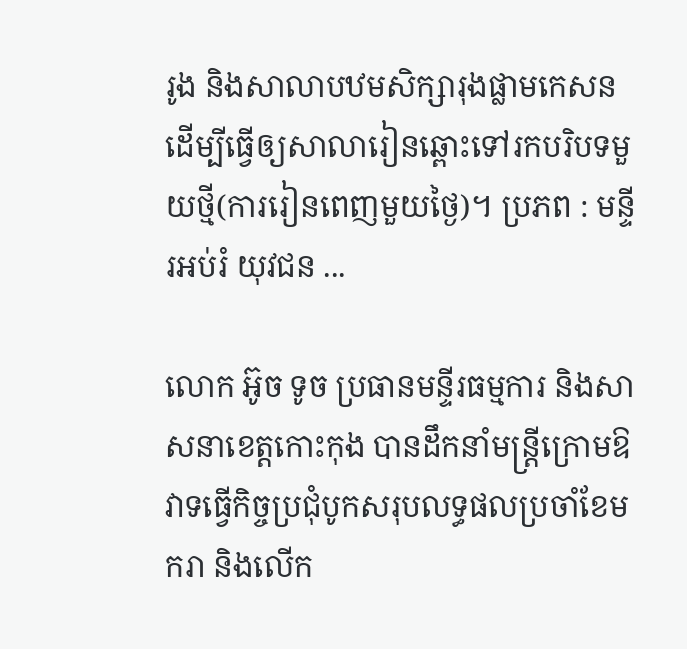រូង និងសាលាបឋមសិក្សារុងផ្លាមកេសន ដើម្បីធ្វើឲ្យសាលារៀនឆ្ពោះទៅរកបរិបទមួយថ្មី(ការរៀនពេញមួយថ្ងៃ)។ ប្រភព : មន្ទីរអប់រំ យុវជន ...

លោក អ៊ូច ទូច ប្រធានមន្ទីរធម្មការ និងសាសនាខេត្តកោះកុង បានដឹកនាំមន្ត្រីក្រោមឱវាទធ្វើកិច្ចប្រជុំបូកសរុបលទ្ធផលប្រចាំខែមករា និងលើក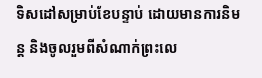ទិសដៅសម្រាប់ខែបន្ទាប់ ដោយមានការនិមន្ត និងចូលរួមពីសំណាក់ព្រះលេ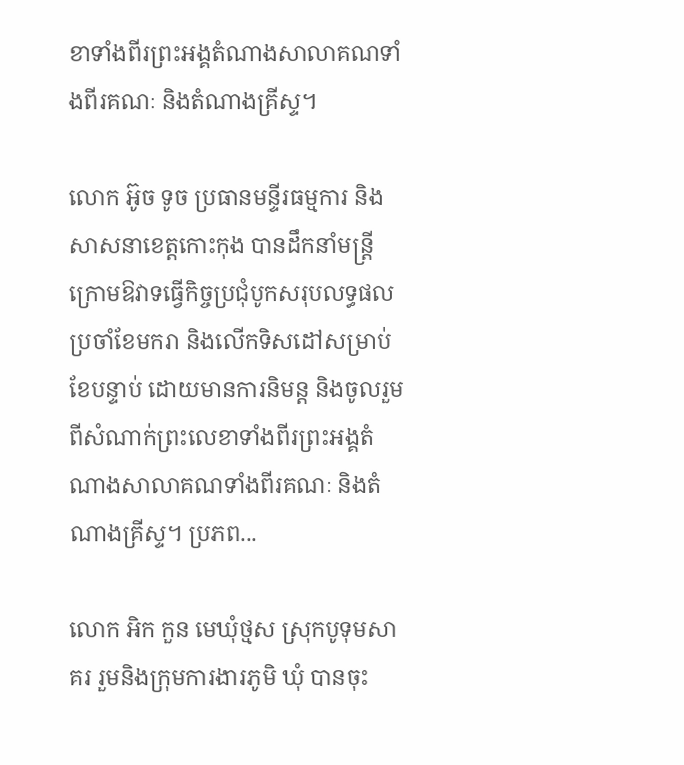ខាទាំងពីរព្រះអង្គតំណាងសាលាគណទាំងពីរគណៈ និងតំណាងគ្រីស្ទ។

លោក អ៊ូច ទូច ប្រធានមន្ទីរធម្មការ និងសាសនាខេត្តកោះកុង បានដឹកនាំមន្ត្រីក្រោមឱវាទធ្វើកិច្ចប្រជុំបូកសរុបលទ្ធផលប្រចាំខែមករា និងលើកទិសដៅសម្រាប់ខែបន្ទាប់ ដោយមានការនិមន្ត និងចូលរួមពីសំណាក់ព្រះលេខាទាំងពីរព្រះអង្គតំណាងសាលាគណទាំងពីរគណៈ និងតំណាងគ្រីស្ទ។ ប្រភព...

លោក អិក កួន មេឃុំថ្មស ស្រុកបូទុមសាគរ រួមនិងក្រុមការងារភូមិ ឃុំ បានចុះ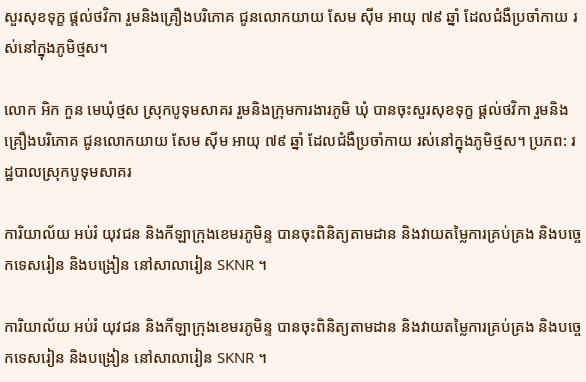សួរសុខទុក្ខ ផ្តល់ថវិកា រួមនិងគ្រឿងបរិភោគ ជូនលោកយាយ សែម ស៊ីម អាយុ ៧៩ ឆ្នាំ ដែលជំងឺប្រចាំកាយ រស់នៅក្នុងភូមិថ្មស។

លោក អិក កួន មេឃុំថ្មស ស្រុកបូទុមសាគរ រួមនិងក្រុមការងារភូមិ ឃុំ បានចុះសួរសុខទុក្ខ ផ្តល់ថវិកា រួមនិងគ្រឿងបរិភោគ ជូនលោកយាយ សែម ស៊ីម អាយុ ៧៩ ឆ្នាំ ដែលជំងឺប្រចាំកាយ រស់នៅក្នុងភូមិថ្មស។ ប្រភព: រដ្ឋបាលស្រុកបូទុមសាគរ

ការិយាល័យ អប់រំ យុវជន និងកីឡាក្រុងខេមរភូមិន្ទ បានចុះពិនិត្យតាមដាន និងវាយតម្លៃការគ្រប់គ្រង និងបច្ចេកទេសរៀន និងបង្រៀន នៅសាលារៀន SKNR ។

ការិយាល័យ អប់រំ យុវជន និងកីឡាក្រុងខេមរភូមិន្ទ បានចុះពិនិត្យតាមដាន និងវាយតម្លៃការគ្រប់គ្រង និងបច្ចេកទេសរៀន និងបង្រៀន នៅសាលារៀន SKNR ។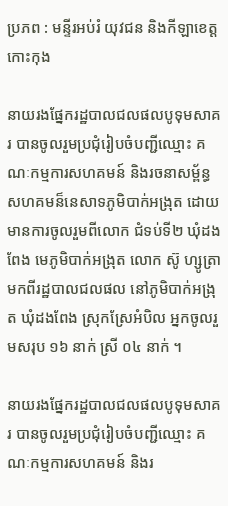ប្រភព : មន្ទីរអប់រំ យុវជន និងកីឡាខេត្តកោះកុង

នាយរងផ្នែករដ្ឋបាលជលផលបូទុមសាគរ បានចូលរួមប្រជុំរៀបចំបញ្ជីឈ្មោះ គណៈកម្មការសហគមន៍ និងរចនាសម្ព័ន្ធសហគមន៏នេសាទភូមិបាក់អង្រុត ដោយមានការចូលរួមពីលោក ជំទប់ទី២ ឃុំដងពែង មេភូមិបាក់អង្រុត លោក ស៊ូ ហ្សូត្រា មកពីរដ្ឋបាលជលផល នៅភូមិបាក់អង្រុត ឃុំដងពែង ស្រុកស្រែអំបិល អ្នកចូលរួមសរុប ១៦ នាក់ ស្រី ០៤ នាក់ ។

នាយរងផ្នែករដ្ឋបាលជលផលបូទុមសាគរ បានចូលរួមប្រជុំរៀបចំបញ្ជីឈ្មោះ គណៈកម្មការសហគមន៍ និងរ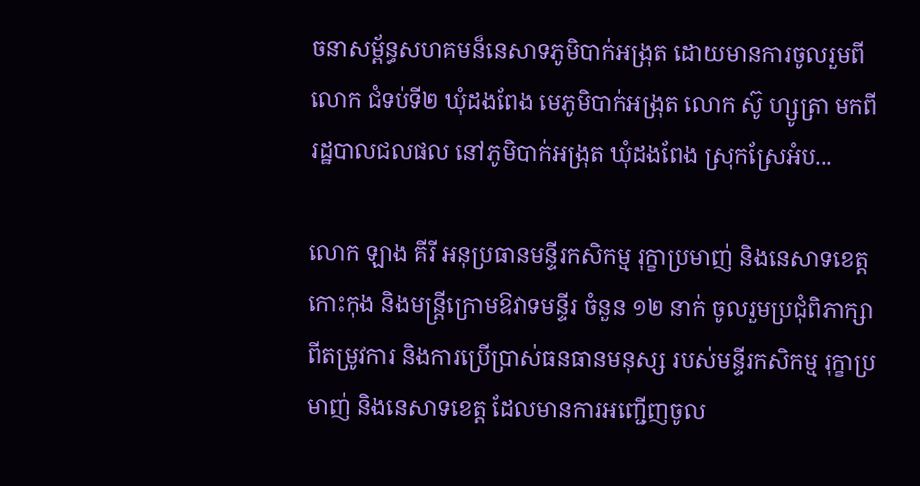ចនាសម្ព័ន្ធសហគមន៏នេសាទភូមិបាក់អង្រុត ដោយមានការចូលរួមពីលោក ជំទប់ទី២ ឃុំដងពែង មេភូមិបាក់អង្រុត លោក ស៊ូ ហ្សូត្រា មកពីរដ្ឋបាលជលផល នៅភូមិបាក់អង្រុត ឃុំដងពែង ស្រុកស្រែអំប...

លោក ឡាង គីរី អនុប្រធានមន្ទីរកសិកម្ម រុក្ខាប្រមាញ់ និងនេសាទខេត្តកោះកុង និងមន្រ្តីក្រោមឱវាទមន្ទីរ ចំនួន ១២ នាក់ ចូលរួមប្រជុំពិភាក្សាពីតម្រូវការ និងការប្រើប្រាស់ធនធានមនុស្ស របស់មន្ទីរកសិកម្ម រុក្ខាប្រមាញ់ និងនេសាទខេត្ត ដែលមានការអញ្ជើញចូល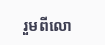រួមពីលោ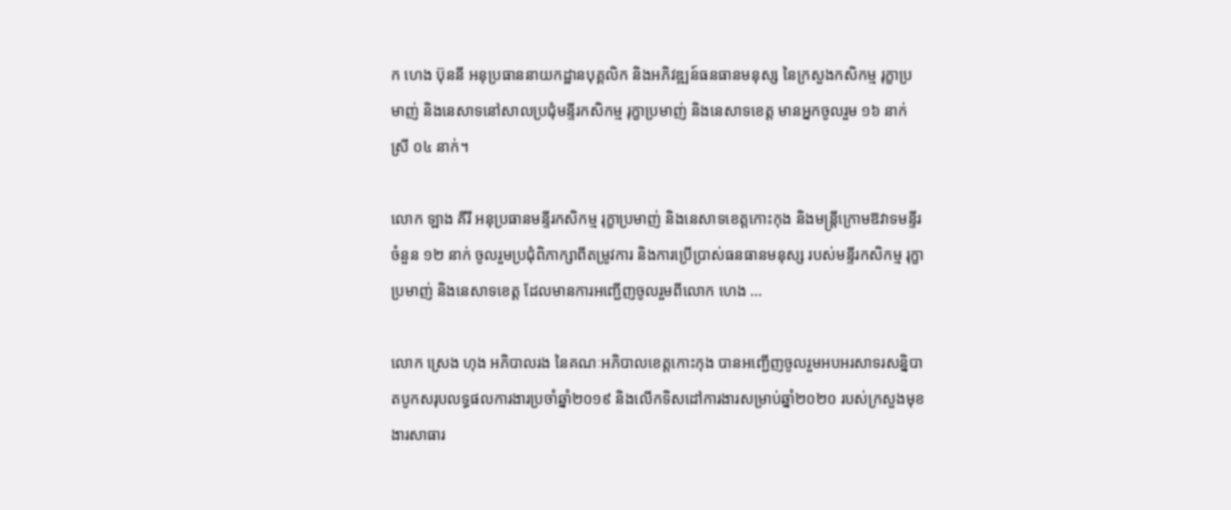ក ហេង ប៊ុននី អនុប្រធាននាយកដ្ឋានបុគ្គលិក និងអភិវឌ្ឍន៍ធនធានមនុស្ស នៃក្រសួងកសិកម្ម រុក្ខាប្រមាញ់ និងនេសាទនៅសាលប្រជុំមន្ទីរកសិកម្ម រុក្ខាប្រមាញ់ និងនេសាទខេត្ត មានអ្នកចូលរួម ១៦ នាក់ ស្រី ០៤ នាក់។

លោក ឡាង គីរី អនុប្រធានមន្ទីរកសិកម្ម រុក្ខាប្រមាញ់ និងនេសាទខេត្តកោះកុង និងមន្រ្តីក្រោមឱវាទមន្ទីរ ចំនួន ១២ នាក់ ចូលរួមប្រជុំពិភាក្សាពីតម្រូវការ និងការប្រើប្រាស់ធនធានមនុស្ស របស់មន្ទីរកសិកម្ម រុក្ខាប្រមាញ់ និងនេសាទខេត្ត ដែលមានការអញ្ជើញចូលរួមពីលោក ហេង ...

លោក ស្រេង ហុង អភិបាលរង នៃគណៈអភិបាលខេត្តកោះកុង បានអញ្ជើញចូលរួមអបអរសាទរសន្និបាតបូកសរុបលទ្ធផលការងារប្រចាំឆ្នាំ២០១៩ និងលើកទិសដៅការងារសម្រាប់ឆ្នាំ២០២០ របស់ក្រសួងមុខងារសាធារ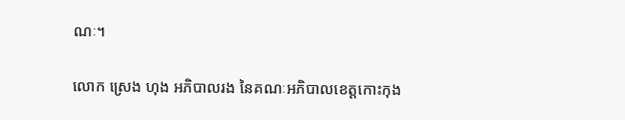ណៈ។

លោក ស្រេង ហុង អភិបាលរង នៃគណៈអភិបាលខេត្តកោះកុង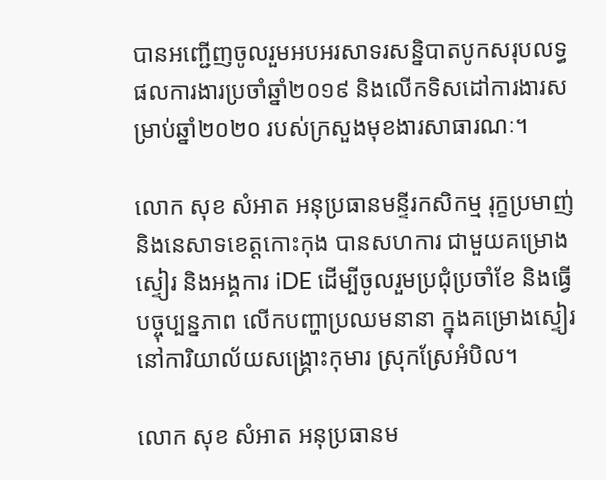បានអញ្ជើញចូលរួមអបអរសាទរសន្និបាតបូកសរុបលទ្ធផលការងារប្រចាំឆ្នាំ២០១៩ និងលើកទិសដៅការងារសម្រាប់ឆ្នាំ២០២០ របស់ក្រសួងមុខងារសាធារណៈ។

លោក សុខ សំអាត អនុប្រធានមន្ទីរកសិកម្ម រុក្ខប្រមាញ់ និងនេសាទខេត្តកោះកុង បានសហការ ជាមួយគម្រោងស្ទៀរ និងអង្គការ iDE ដើម្បីចូលរួមប្រជុំប្រចាំខែ និងធ្វើបច្ចុប្បន្នភាព លើកបញ្ហាប្រឈមនានា ក្នុងគម្រោងស្ទៀរ នៅការិយាល័យសង្រ្គោះកុមារ ស្រុកស្រែអំបិល។

លោក សុខ សំអាត អនុប្រធានម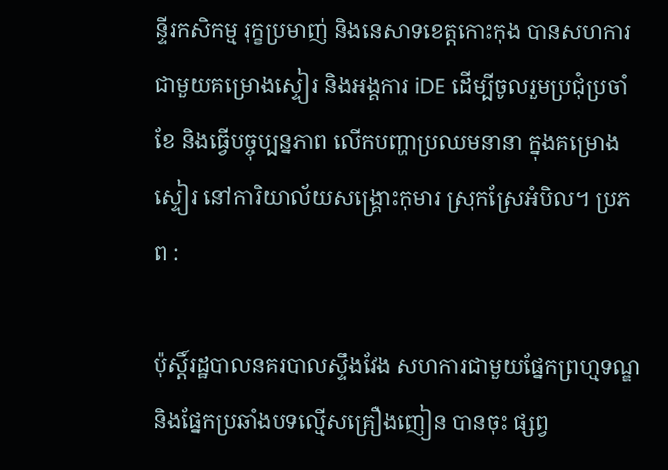ន្ទីរកសិកម្ម រុក្ខប្រមាញ់ និងនេសាទខេត្តកោះកុង បានសហការ ជាមួយគម្រោងស្ទៀរ និងអង្គការ iDE ដើម្បីចូលរួមប្រជុំប្រចាំខែ និងធ្វើបច្ចុប្បន្នភាព លើកបញ្ហាប្រឈមនានា ក្នុងគម្រោងស្ទៀរ នៅការិយាល័យសង្រ្គោះកុមារ ស្រុកស្រែអំបិល។ ប្រភព :

ប៉ុស្ដិ៍រដ្ឋបាលនគរបាលស្ទឹងវែង សហការជាមួយផ្នែកព្រហ្មទណ្ឌ និងផ្នែកប្រឆាំងបទល្មើសគ្រឿងញៀន បានចុះ ផ្សព្វ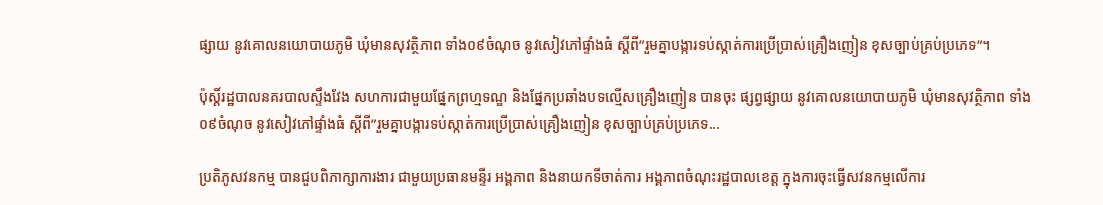ផ្សាយ នូវគោលនយោបាយភូមិ ឃុំមានសុវត្ថិភាព ទាំង០៩ចំណុច នូវសៀវភៅផ្ទាំងធំ ស្ដីពី”រួមគ្នាបង្ការទប់ស្កាត់ការប្រេីប្រាស់គ្រឿងញៀន ខុសច្បាប់គ្រប់ប្រភេទ”។

ប៉ុស្ដិ៍រដ្ឋបាលនគរបាលស្ទឹងវែង សហការជាមួយផ្នែកព្រហ្មទណ្ឌ និងផ្នែកប្រឆាំងបទល្មើសគ្រឿងញៀន បានចុះ ផ្សព្វផ្សាយ នូវគោលនយោបាយភូមិ ឃុំមានសុវត្ថិភាព ទាំង០៩ចំណុច នូវសៀវភៅផ្ទាំងធំ ស្ដីពី”រួមគ្នាបង្ការទប់ស្កាត់ការប្រេីប្រាស់គ្រឿងញៀន ខុសច្បាប់គ្រប់ប្រភេទ...

ប្រតិភូសវនកម្ម បានជួបពិភាក្សាការងារ ជាមួយប្រធានមន្ទីរ អង្គភាព និងនាយកទីចាត់ការ អង្គភាពចំណុះរដ្ឋបាលខេត្ត ក្នុងការចុះធ្វើសវនកម្មលើការ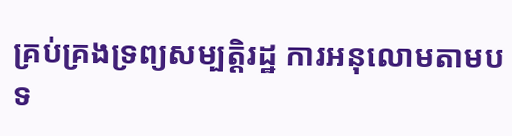គ្រប់គ្រងទ្រព្យសម្បត្តិរដ្ឋ ការអនុលោមតាមបទ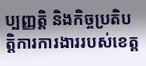ប្បញ្ញត្តិ និងកិច្ចប្រតិបត្តិការការងាររបស់ខេត្ត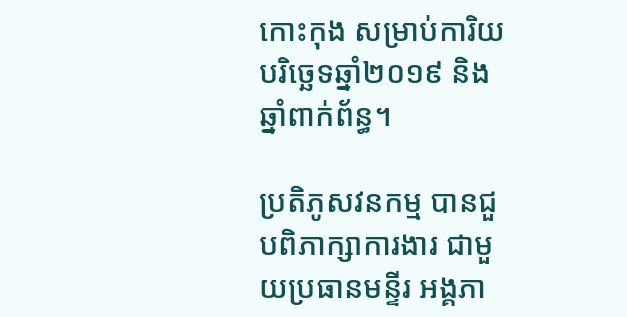កោះកុង សម្រាប់ការិយបរិច្ឆេទឆ្នាំ២០១៩ និងឆ្នាំពាក់ព័ន្ធ។

ប្រតិភូសវនកម្ម បានជួបពិភាក្សាការងារ ជាមួយប្រធានមន្ទីរ អង្គភា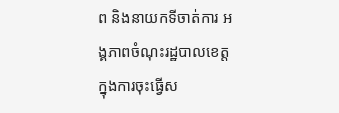ព និងនាយកទីចាត់ការ អង្គភាពចំណុះរដ្ឋបាលខេត្ត ក្នុងការចុះធ្វើស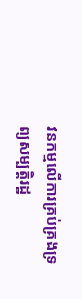វនកម្មលើការគ្រប់គ្រងទ្រព្យសម្បត្តិរដ្ឋ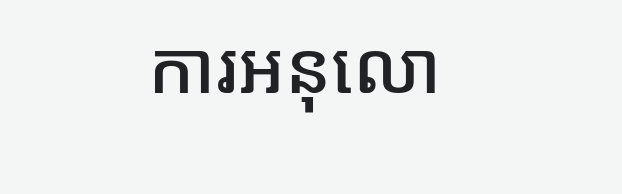ការអនុលោ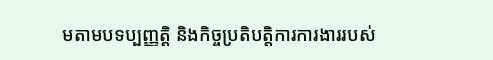មតាមបទប្បញ្ញត្តិ និងកិច្ចប្រតិបត្តិការការងាររបស់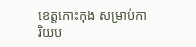ខេត្តកោះកុង សម្រាប់ការិយប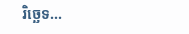រិច្ឆេទ...